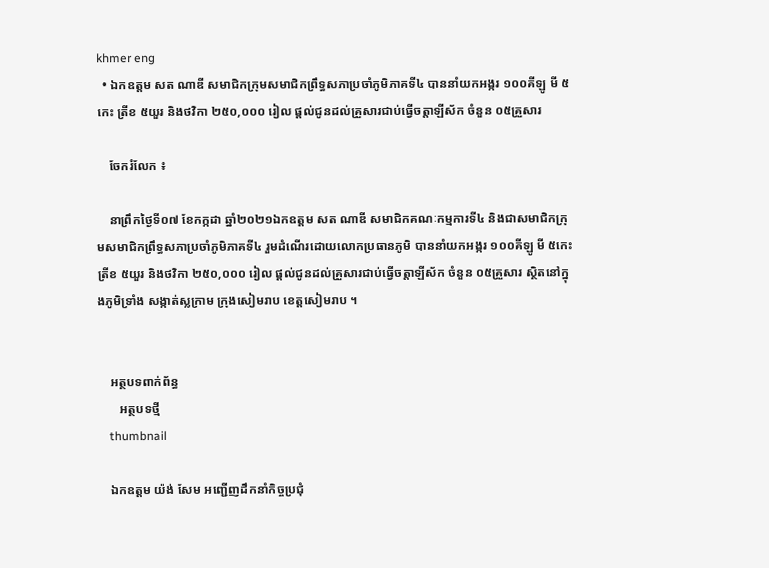khmer eng
  • ឯកឧត្ដម សត ណាឌី សមាជិកក្រុមសមាជិកព្រឹទ្ធសភាប្រចាំភូមិភាគទី៤ បាននាំយកអង្ករ ១០០គីឡូ មី ៥កេះ ត្រីខ ៥យួរ និងថវិកា ២៥០,០០០ រៀល ផ្ដល់ជូនដល់គ្រួសារជាប់ធ្វើចត្តាឡីស័ក ចំនួន ០៥គ្រួសារ

    ចែករំលែក ៖

    នាព្រឹកថ្ងៃទី០៧ ខែកក្កដា ឆ្នាំ២០២១ឯកឧត្ដម សត ណាឌី សមាជិកគណៈកម្មការទី៤ និងជាសមាជិកក្រុមសមាជិកព្រឹទ្ធសភាប្រចាំភូមិភាគទី៤ រួមដំណើរដោយលោកប្រធានភូមិ បាននាំយកអង្ករ ១០០គីឡូ មី ៥កេះ ត្រីខ ៥យួរ និងថវិកា ២៥០,០០០ រៀល ផ្ដល់ជូនដល់គ្រួសារជាប់ធ្វើចត្តាឡីស័ក ចំនួន ០៥គ្រួសារ ស្ថិតនៅក្នុងភូមិទ្រាំង សង្កាត់ស្លក្រាម ក្រុងសៀមរាប ខេត្តសៀមរាប ។


    អត្ថបទពាក់ព័ន្ធ
       អត្ថបទថ្មី
    thumbnail

    ឯកឧត្តម យ៉ង់ សែម អញ្ជើញដឹកនាំកិច្ចប្រជុំ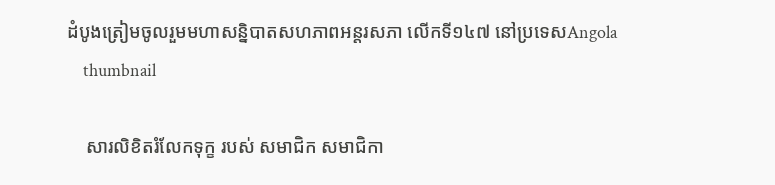ដំបូងត្រៀមចូលរួមមហាសន្និបាតសហភាពអន្តរសភា លើកទី១៤៧ នៅប្រទេសAngola
    thumbnail

    សារលិខិតរំលែកទុក្ខ របស់ សមាជិក សមាជិកា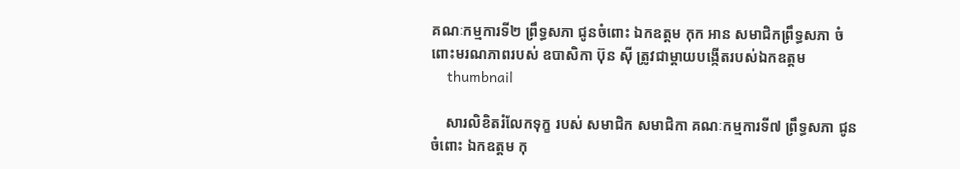គណៈកម្មការទី២ ព្រឹទ្ធសភា ជូនចំពោះ ឯកឧត្តម កុក អាន សមាជិកព្រឹទ្ធសភា ចំពោះមរណភាពរបស់ ឧបាសិកា ប៊ុន ស៊ី ត្រូវជាម្ដាយបង្កើតរបស់ឯកឧត្តម
    thumbnail

    សារលិខិតរំលែកទុក្ខ របស់ សមាជិក សមាជិកា គណៈកម្មការទី៧ ព្រឹទ្ធសភា ជូនចំពោះ ឯកឧត្តម កុ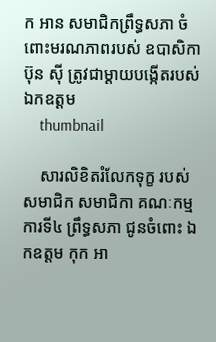ក អាន សមាជិកព្រឹទ្ធសភា ចំពោះមរណភាពរបស់ ឧបាសិកា ប៊ុន ស៊ី ត្រូវជាម្ដាយបង្កើតរបស់ឯកឧត្តម
    thumbnail

    សារលិខិតរំលែកទុក្ខ របស់ សមាជិក សមាជិកា គណៈកម្មការទី៤ ព្រឹទ្ធសភា ជូនចំពោះ ឯកឧត្តម កុក អា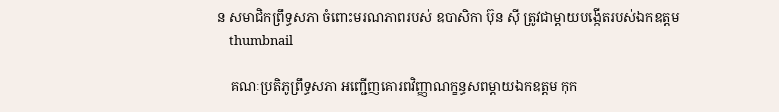ន សមាជិកព្រឹទ្ធសភា ចំពោះមរណភាពរបស់ ឧបាសិកា ប៊ុន ស៊ី ត្រូវជាម្ដាយបង្កើតរបស់ឯកឧត្តម
    thumbnail

    គណៈប្រតិភូព្រឹទ្ធសភា អញ្ជើញគោរពវិញ្ញាណក្ខន្ធសពម្តាយឯកឧត្តម កុក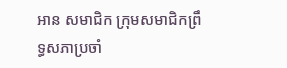អាន សមាជិក ក្រុមសមាជិកព្រឹទ្ធសភាប្រចាំ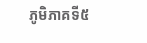ភូមិភាគទី៥